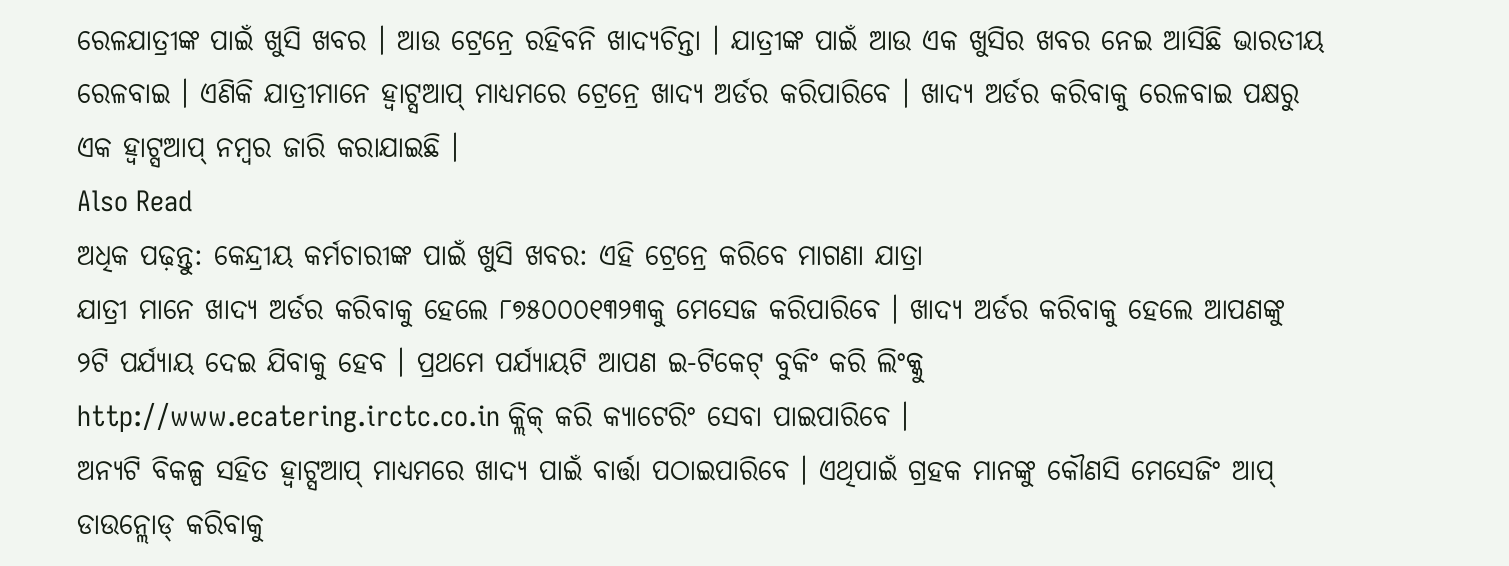ରେଳଯାତ୍ରୀଙ୍କ ପାଇଁ ଖୁସି ଖବର । ଆଉ ଟ୍ରେନ୍ରେ ରହିବନି ଖାଦ୍ୟଚିନ୍ତା । ଯାତ୍ରୀଙ୍କ ପାଇଁ ଆଉ ଏକ ଖୁସିର ଖବର ନେଇ ଆସିଛି ଭାରତୀୟ ରେଳବାଇ । ଏଣିକି ଯାତ୍ରୀମାନେ ହ୍ୱାଟ୍ସଆପ୍ ମାଧ୍ୟମରେ ଟ୍ରେନ୍ରେ ଖାଦ୍ୟ ଅର୍ଡର କରିପାରିବେ । ଖାଦ୍ୟ ଅର୍ଡର କରିବାକୁ ରେଳବାଇ ପକ୍ଷରୁ ଏକ ହ୍ୱାଟ୍ସଆପ୍ ନମ୍ବର ଜାରି କରାଯାଇଛି ।
Also Read
ଅଧିକ ପଢ଼ନ୍ତୁ: କେନ୍ଦ୍ରୀୟ କର୍ମଚାରୀଙ୍କ ପାଇଁ ଖୁସି ଖବର: ଏହି ଟ୍ରେନ୍ରେ କରିବେ ମାଗଣା ଯାତ୍ରା
ଯାତ୍ରୀ ମାନେ ଖାଦ୍ୟ ଅର୍ଡର କରିବାକୁ ହେଲେ ୮୭୫୦୦୦୧୩୨୩କୁ ମେସେଜ କରିପାରିବେ । ଖାଦ୍ୟ ଅର୍ଡର କରିବାକୁ ହେଲେ ଆପଣଙ୍କୁ ୨ଟି ପର୍ଯ୍ୟାୟ ଦେଇ ଯିବାକୁ ହେବ । ପ୍ରଥମେ ପର୍ଯ୍ୟାୟଟି ଆପଣ ଇ-ଟିକେଟ୍ ବୁକିଂ କରି ଲିଂକ୍କୁ http://www.ecatering.irctc.co.in କ୍ଲିକ୍ କରି କ୍ୟାଟେରିଂ ସେବା ପାଇପାରିବେ ।
ଅନ୍ୟଟି ବିକଳ୍ପ ସହିତ ହ୍ୱାଟ୍ସଆପ୍ ମାଧ୍ୟମରେ ଖାଦ୍ୟ ପାଇଁ ବାର୍ତ୍ତା ପଠାଇପାରିବେ । ଏଥିପାଇଁ ଗ୍ରହକ ମାନଙ୍କୁ କୌଣସି ମେସେଜିଂ ଆପ୍ ଡାଉନ୍ଲୋଡ୍ କରିବାକୁ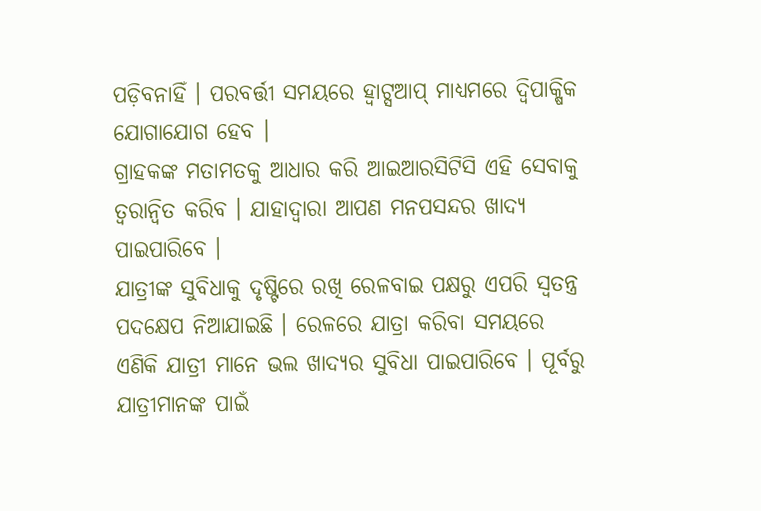ପଡ଼ିବନାହିଁ । ପରବର୍ତ୍ତୀ ସମୟରେ ହ୍ୱାଟ୍ସଆପ୍ ମାଧ୍ୟମରେ ଦ୍ୱିପାକ୍ଷିକ ଯୋଗାଯୋଗ ହେବ ।
ଗ୍ରାହକଙ୍କ ମତାମତକୁ ଆଧାର କରି ଆଇଆରସିଟିସି ଏହି ସେବାକୁ ତ୍ୱରାନ୍ୱିତ କରିବ । ଯାହାଦ୍ୱାରା ଆପଣ ମନପସନ୍ଦର ଖାଦ୍ୟ ପାଇପାରିବେ ।
ଯାତ୍ରୀଙ୍କ ସୁବିଧାକୁ ଦୃଷ୍ଟିରେ ରଖି ରେଳବାଇ ପକ୍ଷରୁ ଏପରି ସ୍ୱତନ୍ତ୍ର ପଦକ୍ଷେପ ନିଆଯାଇଛି । ରେଳରେ ଯାତ୍ରା କରିବା ସମୟରେ ଏଣିକି ଯାତ୍ରୀ ମାନେ ଭଲ ଖାଦ୍ୟର ସୁବିଧା ପାଇପାରିବେ । ପୂର୍ବରୁ ଯାତ୍ରୀମାନଙ୍କ ପାଇଁ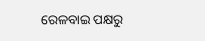ରେଳବାଇ ପକ୍ଷରୁ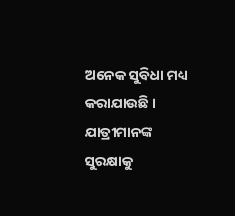ଅନେକ ସୁବିଧା ମଧ୍ୟ କରାଯାଉଛି । ଯାତ୍ରୀମାନଙ୍କ ସୁରକ୍ଷାକୁ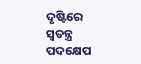ଦୃଷ୍ଟିରେ ସ୍ୱତନ୍ତ୍ର ପଦକ୍ଷେପ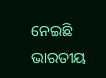ନେଇଛି ଭାରତୀୟ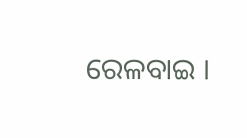ରେଳବାଇ ।